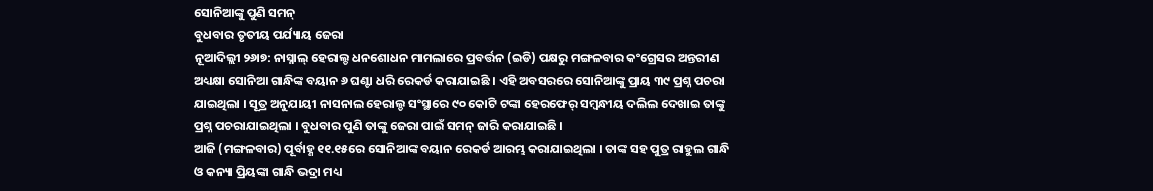ସୋନିଆଙ୍କୁ ପୁଣି ସମନ୍
ବୁଧବାର ତୃତୀୟ ପର୍ଯ୍ୟାୟ ଜେରା
ନୂଆଦିଲ୍ଲୀ ୨୬ା୭: ନାସ୍ନାଲ୍ ହେରାଲ୍ଡ ଧନଶୋଧନ ମାମଲାରେ ପ୍ରବର୍ତ୍ତନ (ଇଡି) ପକ୍ଷରୁ ମଙ୍ଗଳବାର କଂଗ୍ରେସର ଅନ୍ତରୀଣ ଅଧ୍ୟକ୍ଷା ସୋନିଆ ଗାନ୍ଧିଙ୍କ ବୟାନ ୬ ଘଣ୍ଟା ଧରି ରେକର୍ଡ କରାଯାଇଛି । ଏହି ଅବସରରେ ସୋନିଆଙ୍କୁ ପ୍ରାୟ ୩୯ ପ୍ରଶ୍ନ ପଚରା ଯାଇଥିଲା । ସୂତ୍ର ଅନୁଯାୟୀ ନାସନାଲ ହେରାଲ୍ଡ ସଂସ୍ଥାରେ ୯୦ କୋଟି ଟଙ୍କା ହେରଫେର୍ ସମ୍ବନ୍ଧୀୟ ଦଲିଲ ଦେଖାଇ ତାଙ୍କୁ ପ୍ରଶ୍ନ ପଚରାଯାଇଥିଲା । ବୁଧବାର ପୁଣି ତାଙ୍କୁ ଜେରା ପାଇଁ ସମନ୍ ଜାରି କରାଯାଇଛି ।
ଆଜି (ମଙ୍ଗଳବାର) ପୂର୍ବାହ୍ଣ ୧୧.୧୫ରେ ସୋନିଆଙ୍କ ବୟାନ ରେକର୍ଡ ଆରମ୍ଭ କରାଯାଇଥିଲା । ତାଙ୍କ ସହ ପୁତ୍ର ରାହୁଲ ଗାନ୍ଧି ଓ କନ୍ୟା ପ୍ରିୟଙ୍କା ଗାନ୍ଧି ଭଦ୍ରା ମଧ୍ୟ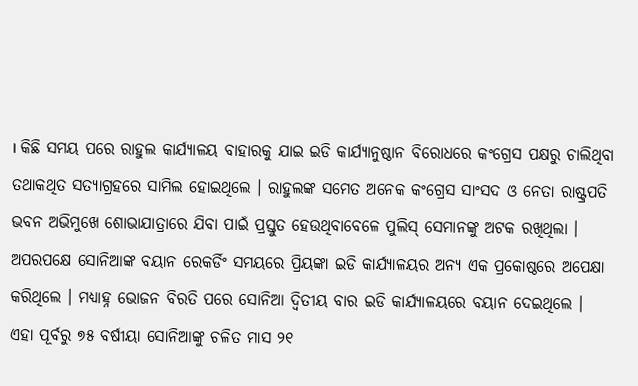। କିଛି ସମୟ ପରେ ରାହୁଲ କାର୍ଯ୍ୟାଳୟ ବାହାରକୁ ଯାଇ ଇଡି କାର୍ଯ୍ୟାନୁଷ୍ଠାନ ବିରୋଧରେ କଂଗ୍ରେସ ପକ୍ଷରୁ ଚାଲିଥିବା ତଥାକଥିତ ସତ୍ୟାଗ୍ରହରେ ସାମିଲ ହୋଇଥିଲେ । ରାହୁଲଙ୍କ ସମେତ ଅନେକ କଂଗ୍ରେସ ସାଂସଦ ଓ ନେତା ରାଷ୍ଟ୍ରପତି ଭବନ ଅଭିମୁଖେ ଶୋଭାଯାତ୍ରାରେ ଯିବା ପାଇଁ ପ୍ରସ୍ତୁତ ହେଉଥିବାବେଳେ ପୁଲିସ୍ ସେମାନଙ୍କୁ ଅଟକ ରଖିଥିଲା । ଅପରପକ୍ଷେ ସୋନିଆଙ୍କ ବୟାନ ରେକର୍ଡିଂ ସମୟରେ ପ୍ରିୟଙ୍କା ଇଡି କାର୍ଯ୍ୟାଳୟର ଅନ୍ୟ ଏକ ପ୍ରକୋଷ୍ଠରେ ଅପେକ୍ଷା କରିଥିଲେ । ମଧ୍ୟାହ୍ନ ଭୋଜନ ବିରତି ପରେ ସୋନିଆ ଦ୍ୱିତୀୟ ବାର ଇଡି କାର୍ଯ୍ୟାଳୟରେ ବୟାନ ଦେଇଥିଲେ ।
ଏହା ପୂର୍ବରୁ ୭୫ ବର୍ଷୀୟା ସୋନିଆଙ୍କୁ ଚଳିତ ମାସ ୨୧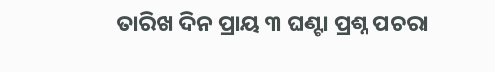ତାରିଖ ଦିନ ପ୍ରାୟ ୩ ଘଣ୍ଟା ପ୍ରଶ୍ନ ପଚରା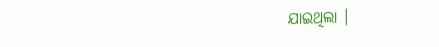ଯାଇଥିଲା ।